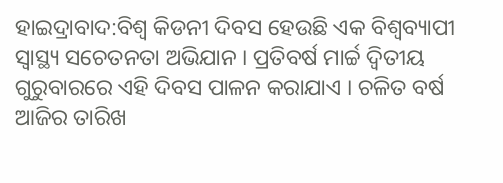ହାଇଦ୍ରାବାଦ:ବିଶ୍ୱ କିଡନୀ ଦିବସ ହେଉଛି ଏକ ବିଶ୍ୱବ୍ୟାପୀ ସ୍ୱାସ୍ଥ୍ୟ ସଚେତନତା ଅଭିଯାନ । ପ୍ରତିବର୍ଷ ମାର୍ଚ୍ଚ ଦ୍ୱିତୀୟ ଗୁରୁବାରରେ ଏହି ଦିବସ ପାଳନ କରାଯାଏ । ଚଳିତ ବର୍ଷ ଆଜିର ତାରିଖ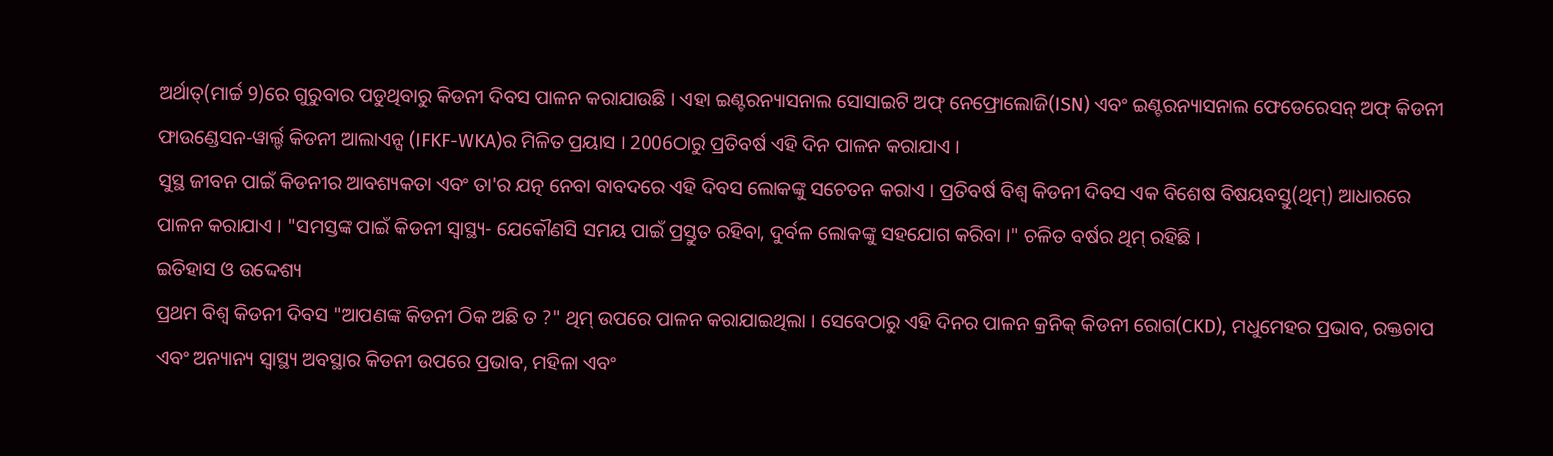ଅର୍ଥାତ୍(ମାର୍ଚ୍ଚ 9)ରେ ଗୁରୁବାର ପଡୁଥିବାରୁ କିଡନୀ ଦିବସ ପାଳନ କରାଯାଉଛି । ଏହା ଇଣ୍ଟରନ୍ୟାସନାଲ ସୋସାଇଟି ଅଫ୍ ନେଫ୍ରୋଲୋଜି(ISN) ଏବଂ ଇଣ୍ଟରନ୍ୟାସନାଲ ଫେଡେରେସନ୍ ଅଫ୍ କିଡନୀ ଫାଉଣ୍ଡେସନ-ୱାର୍ଲ୍ଡ କିଡନୀ ଆଲାଏନ୍ସ (IFKF-WKA)ର ମିଳିତ ପ୍ରୟାସ । 2006ଠାରୁ ପ୍ରତିବର୍ଷ ଏହି ଦିନ ପାଳନ କରାଯାଏ ।
ସୁସ୍ଥ ଜୀବନ ପାଇଁ କିଡନୀର ଆବଶ୍ୟକତା ଏବଂ ତା'ର ଯତ୍ନ ନେବା ବାବଦରେ ଏହି ଦିବସ ଲୋକଙ୍କୁ ସଚେତନ କରାଏ । ପ୍ରତିବର୍ଷ ବିଶ୍ୱ କିଡନୀ ଦିବସ ଏକ ବିଶେଷ ବିଷୟବସ୍ତୁ(ଥିମ୍) ଆଧାରରେ ପାଳନ କରାଯାଏ । "ସମସ୍ତଙ୍କ ପାଇଁ କିଡନୀ ସ୍ୱାସ୍ଥ୍ୟ- ଯେକୌଣସି ସମୟ ପାଇଁ ପ୍ରସ୍ତୁତ ରହିବା, ଦୁର୍ବଳ ଲୋକଙ୍କୁ ସହଯୋଗ କରିବା ।" ଚଳିତ ବର୍ଷର ଥିମ୍ ରହିଛି ।
ଇତିହାସ ଓ ଉଦ୍ଦେଶ୍ୟ
ପ୍ରଥମ ବିଶ୍ୱ କିଡନୀ ଦିବସ "ଆପଣଙ୍କ କିଡନୀ ଠିକ ଅଛି ତ ?" ଥିମ୍ ଉପରେ ପାଳନ କରାଯାଇଥିଲା । ସେବେଠାରୁ ଏହି ଦିନର ପାଳନ କ୍ରନିକ୍ କିଡନୀ ରୋଗ(CKD), ମଧୁମେହର ପ୍ରଭାବ, ରକ୍ତଚାପ ଏବଂ ଅନ୍ୟାନ୍ୟ ସ୍ୱାସ୍ଥ୍ୟ ଅବସ୍ଥାର କିଡନୀ ଉପରେ ପ୍ରଭାବ, ମହିଳା ଏବଂ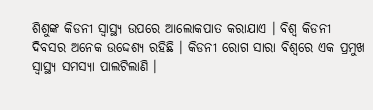ଶିଶୁଙ୍କ କିଡନୀ ସ୍ୱାସ୍ଥ୍ୟ ଉପରେ ଆଲୋକପାତ କରାଯାଏ । ବିଶ୍ୱ କିଡନୀ ଦିବସର ଅନେକ ଉଦ୍ଦେଶ୍ୟ ରହିଛି । କିଡନୀ ରୋଗ ସାରା ବିଶ୍ୱରେ ଏକ ପ୍ରମୁଖ ସ୍ୱାସ୍ଥ୍ୟ ସମସ୍ୟା ପାଲଟିଲାଣି ।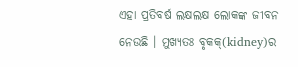ଏହା ପ୍ରତିବର୍ଷ ଲକ୍ଷଲକ୍ଷ ଲୋକଙ୍କ ଜୀବନ ନେଉଛି । ମୁଖ୍ୟତଃ ବୃକକ୍(kidney)ର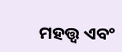ମହତ୍ତ୍ବ ଏବଂ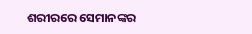ଶରୀରରେ ସେମାନଙ୍କର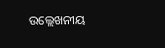ଉଲ୍ଲେଖନୀୟ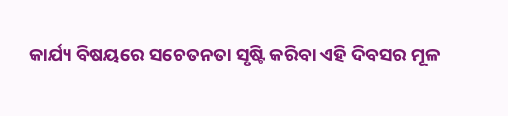କାର୍ଯ୍ୟ ବିଷୟରେ ସଚେତନତା ସୃଷ୍ଟି କରିବା ଏହି ଦିବସର ମୂଳ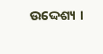ଉଦ୍ଦେଶ୍ୟ ।